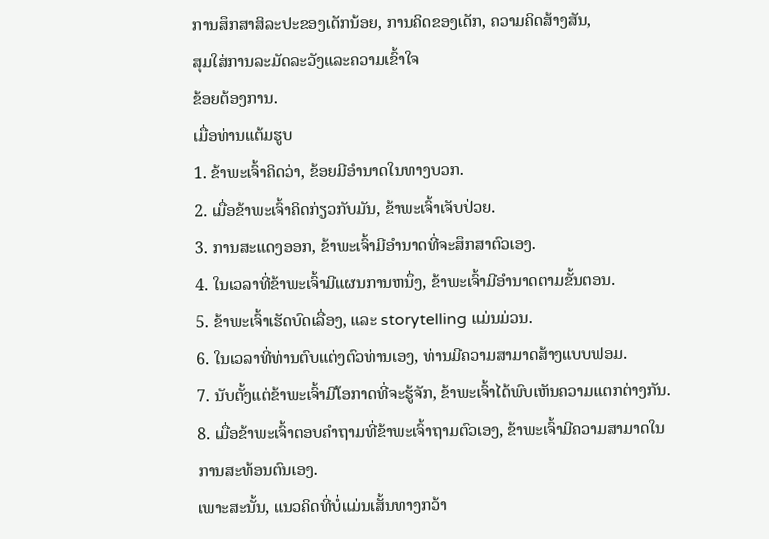ການສຶກສາສິລະປະຂອງເດັກນ້ອຍ, ການຄິດຂອງເດັກ, ຄວາມຄິດສ້າງສັນ,
ສຸມໃສ່ການລະມັດລະວັງແລະຄວາມເຂົ້າໃຈ
ຂ້ອຍຕ້ອງການ.
ເມື່ອທ່ານແຕ້ມຮູບ
1. ຂ້າພະເຈົ້າຄິດວ່າ, ຂ້ອຍມີອໍານາດໃນທາງບວກ.
2. ເມື່ອຂ້າພະເຈົ້າຄິດກ່ຽວກັບມັນ, ຂ້າພະເຈົ້າເຈັບປ່ວຍ.
3. ການສະແດງອອກ, ຂ້າພະເຈົ້າມີອໍານາດທີ່ຈະສຶກສາຕົວເອງ.
4. ໃນເວລາທີ່ຂ້າພະເຈົ້າມີແຜນການຫນຶ່ງ, ຂ້າພະເຈົ້າມີອໍານາດຕາມຂັ້ນຕອນ.
5. ຂ້າພະເຈົ້າເຮັດບົດເລື່ອງ, ແລະ storytelling ແມ່ນມ່ວນ.
6. ໃນເວລາທີ່ທ່ານຕົບແຕ່ງຕົວທ່ານເອງ, ທ່ານມີຄວາມສາມາດສ້າງແບບຟອມ.
7. ນັບຕັ້ງແຕ່ຂ້າພະເຈົ້າມີໂອກາດທີ່ຈະຮູ້ຈັກ, ຂ້າພະເຈົ້າໄດ້ພົບເຫັນຄວາມແຕກຕ່າງກັນ.
8. ເມື່ອຂ້າພະເຈົ້າຕອບຄໍາຖາມທີ່ຂ້າພະເຈົ້າຖາມຕົວເອງ, ຂ້າພະເຈົ້າມີຄວາມສາມາດໃນການສະທ້ອນຕົນເອງ.
ເພາະສະນັ້ນ, ແນວຄິດທີ່ບໍ່ແມ່ນເສັ້ນທາງກວ້າ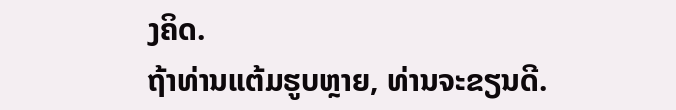ງຄິດ.
ຖ້າທ່ານແຕ້ມຮູບຫຼາຍ, ທ່ານຈະຂຽນດີ.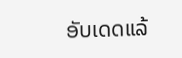ອັບເດດແລ້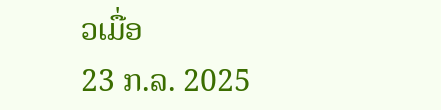ວເມື່ອ
23 ກ.ລ. 2025